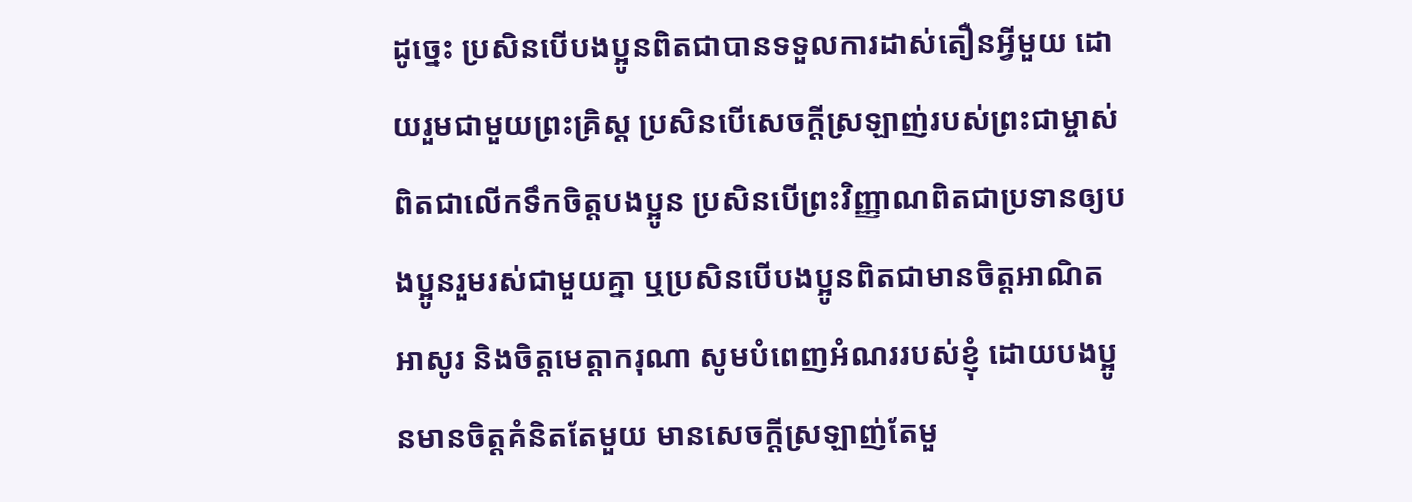ដូច្នេះ ប្រសិនបើបងប្អូនពិតជាបានទទួលការដាស់តឿនអ្វីមួយ ដោយរួមជាមួយព្រះគ្រិស្ត ប្រសិនបើសេចក្ដីស្រឡាញ់របស់ព្រះជាម្ចាស់ពិតជាលើកទឹកចិត្តបងប្អូន ប្រសិនបើព្រះវិញ្ញាណពិតជាប្រទានឲ្យបងប្អូនរួមរស់ជាមួយគ្នា ឬប្រសិនបើបងប្អូនពិតជាមានចិត្តអាណិតអាសូរ និងចិត្តមេត្តាករុណា សូមបំពេញអំណររបស់ខ្ញុំ ដោយបងប្អូនមានចិត្តគំនិតតែមួយ មានសេចក្ដីស្រឡាញ់តែមួ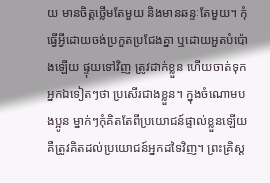យ មានចិត្តថ្លើមតែមួយ និងមានឆន្ទៈតែមួយ។ កុំធ្វើអ្វីដោយចង់ប្រកួតប្រជែងគ្នា ឬដោយអួតបំប៉ោងឡើយ ផ្ទុយទៅវិញ ត្រូវដាក់ខ្លួន ហើយចាត់ទុកអ្នកឯទៀតៗថា ប្រសើរជាងខ្លួន។ ក្នុងចំណោមបងប្អូន ម្នាក់ៗកុំគិតតែពីប្រយោជន៍ផ្ទាល់ខ្លួនឡើយ គឺត្រូវគិតដល់ប្រយោជន៍អ្នកដទៃវិញ។ ព្រះគ្រិស្ត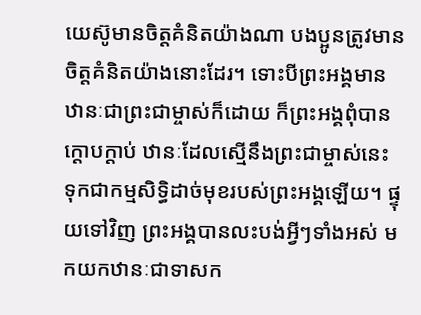យេស៊ូមានចិត្តគំនិតយ៉ាងណា បងប្អូនត្រូវមានចិត្តគំនិតយ៉ាងនោះដែរ។ ទោះបីព្រះអង្គមានឋានៈជាព្រះជាម្ចាស់ក៏ដោយ ក៏ព្រះអង្គពុំបានក្ដោបក្ដាប់ ឋានៈដែលស្មើនឹងព្រះជាម្ចាស់នេះ ទុកជាកម្មសិទ្ធិដាច់មុខរបស់ព្រះអង្គឡើយ។ ផ្ទុយទៅវិញ ព្រះអង្គបានលះបង់អ្វីៗទាំងអស់ មកយកឋានៈជាទាសក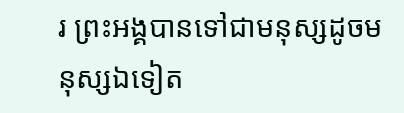រ ព្រះអង្គបានទៅជាមនុស្សដូចមនុស្សឯទៀត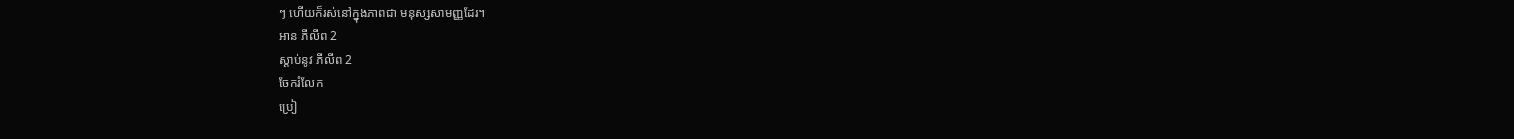ៗ ហើយក៏រស់នៅក្នុងភាពជា មនុស្សសាមញ្ញដែរ។
អាន ភីលីព 2
ស្ដាប់នូវ ភីលីព 2
ចែករំលែក
ប្រៀ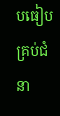បធៀបគ្រប់ជំនា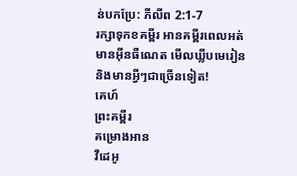ន់បកប្រែ: ភីលីព 2:1-7
រក្សាទុកខគម្ពីរ អានគម្ពីរពេលអត់មានអ៊ីនធឺណេត មើលឃ្លីបមេរៀន និងមានអ្វីៗជាច្រើនទៀត!
គេហ៍
ព្រះគម្ពីរ
គម្រោងអាន
វីដេអូ